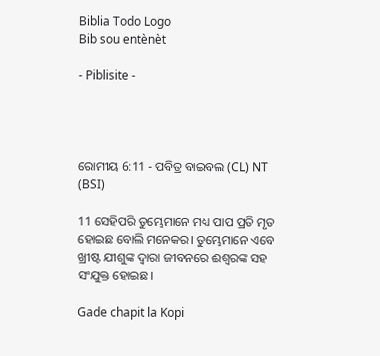Biblia Todo Logo
Bib sou entènèt

- Piblisite -




ରୋମୀୟ 6:11 - ପବିତ୍ର ବାଇବଲ (CL) NT (BSI)

11 ସେହିପରି ତୁମ୍ଭେମାନେ ମଧ୍ୟ ପାପ ପ୍ରତି ମୃତ ହୋଇଛ ବୋଲି ମନେକର। ତୁମ୍ଭେମାନେ ଏବେ ଖ୍ରୀଷ୍ଟ ଯୀଶୁଙ୍କ ଦ୍ୱାରା ଜୀବନରେ ଈଶ୍ୱରଙ୍କ ସହ ସଂଯୁକ୍ତ ହୋଇଛ।

Gade chapit la Kopi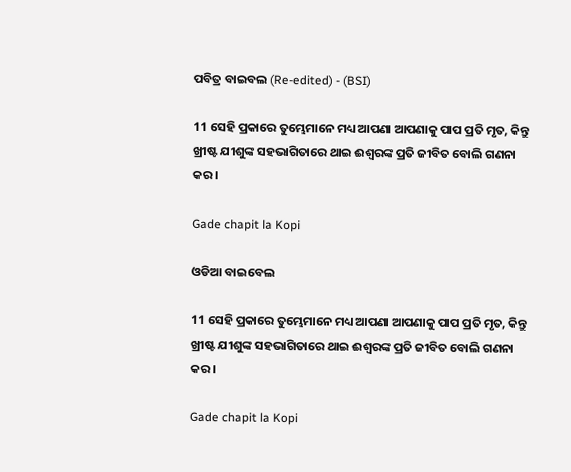ପବିତ୍ର ବାଇବଲ (Re-edited) - (BSI)

11 ସେହି ପ୍ରକାରେ ତୁମ୍ଭେମାନେ ମଧ୍ୟ ଆପଣା ଆପଣାକୁ ପାପ ପ୍ରତି ମୃତ, କିନ୍ତୁ ଖ୍ରୀଷ୍ଟ ଯୀଶୁଙ୍କ ସହଭାଗିତାରେ ଥାଇ ଈଶ୍ଵରଙ୍କ ପ୍ରତି ଜୀବିତ ବୋଲି ଗଣନା କର।

Gade chapit la Kopi

ଓଡିଆ ବାଇବେଲ

11 ସେହି ପ୍ରକାରେ ତୁମ୍ଭେମାନେ ମଧ୍ୟ ଆପଣା ଆପଣାକୁ ପାପ ପ୍ରତି ମୃତ, କିନ୍ତୁ ଖ୍ରୀଷ୍ଟ ଯୀଶୁଙ୍କ ସହଭାଗିତାରେ ଥାଇ ଈଶ୍ୱରଙ୍କ ପ୍ରତି ଜୀବିତ ବୋଲି ଗଣନା କର ।

Gade chapit la Kopi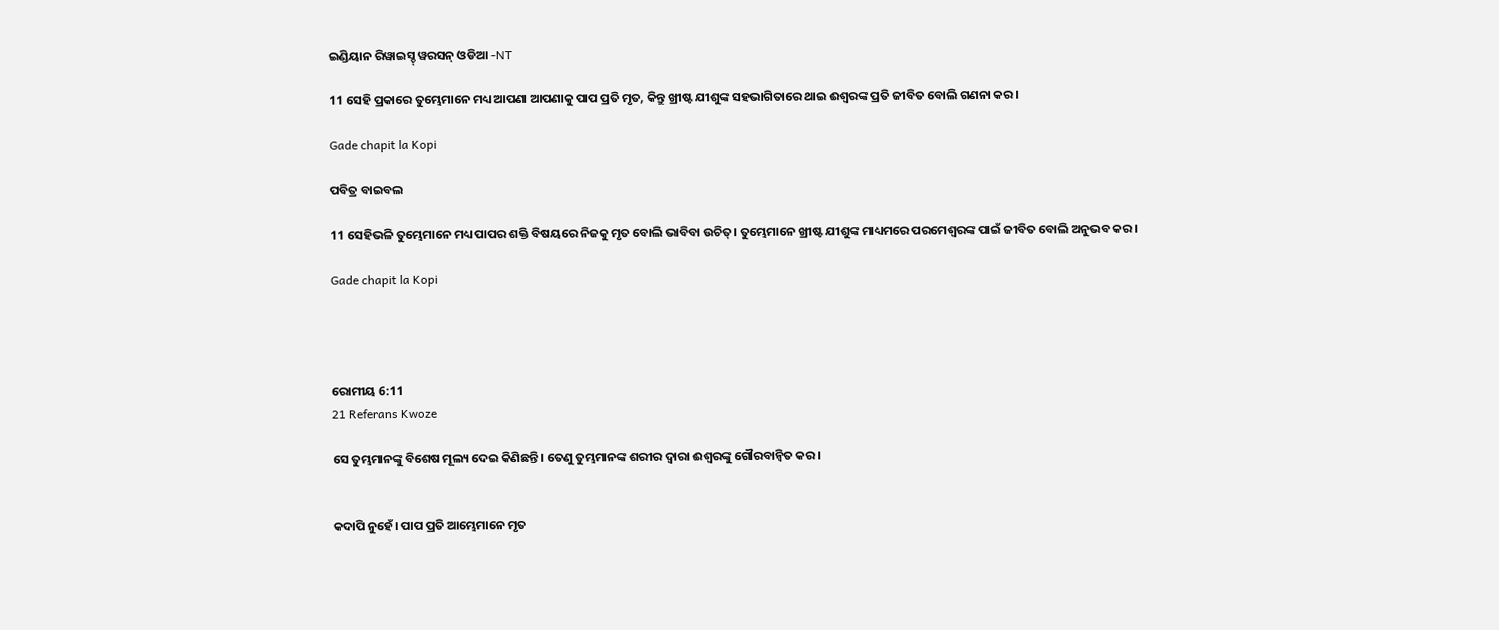ଇଣ୍ଡିୟାନ ରିୱାଇସ୍ଡ୍ ୱରସନ୍ ଓଡିଆ -NT

11 ସେହି ପ୍ରକାରେ ତୁମ୍ଭେମାନେ ମଧ୍ୟ ଆପଣା ଆପଣାକୁ ପାପ ପ୍ରତି ମୃତ, କିନ୍ତୁ ଖ୍ରୀଷ୍ଟ ଯୀଶୁଙ୍କ ସହଭାଗିତାରେ ଥାଇ ଈଶ୍ବରଙ୍କ ପ୍ରତି ଜୀବିତ ବୋଲି ଗଣନା କର।

Gade chapit la Kopi

ପବିତ୍ର ବାଇବଲ

11 ସେହିଭଳି ତୁମ୍ଭେମାନେ ମଧ୍ୟ ପାପର ଶକ୍ତି ବିଷୟରେ ନିଜକୁ ମୃତ ବୋଲି ଭାବିବା ଉଚିତ୍। ତୁମ୍ଭେମାନେ ଖ୍ରୀଷ୍ଟ ଯୀଶୁଙ୍କ ମାଧ୍ୟମରେ ପରମେଶ୍ୱରଙ୍କ ପାଇଁ ଜୀବିତ ବୋଲି ଅନୁଭବ କର।

Gade chapit la Kopi




ରୋମୀୟ 6:11
21 Referans Kwoze

ସେ ତୁମ୍ଭମାନଙ୍କୁ ବିଶେଷ ମୂଲ୍ୟ ଦେଇ କିଣିଛନ୍ତି। ତେଣୁ ତୁମ୍ଭମାନଙ୍କ ଶରୀର ଦ୍ୱାରା ଈଶ୍ୱରଙ୍କୁ ଗୌରବାନ୍ୱିତ କର।


କଦାପି ନୁହେଁ। ପାପ ପ୍ରତି ଆମ୍ଭେମାନେ ମୃତ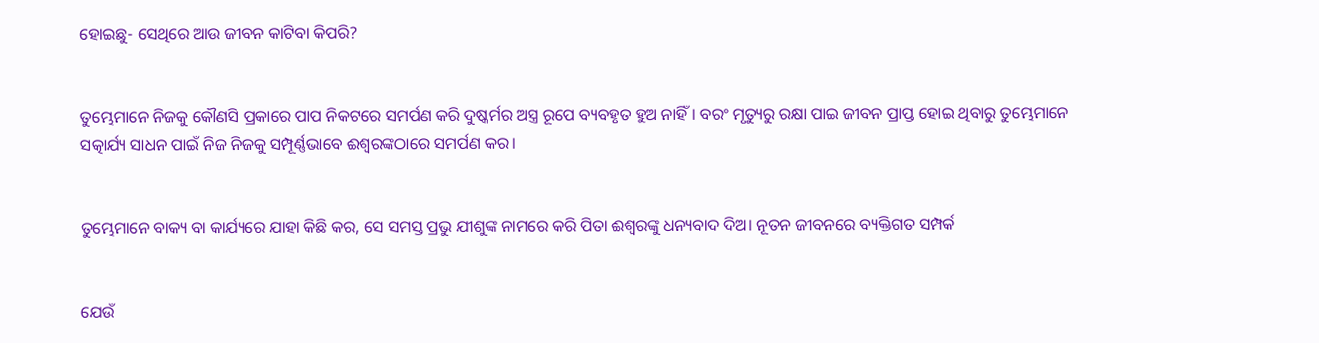ହୋଇଛୁ- ସେଥିରେ ଆଉ ଜୀବନ କାଟିବା କିପରି?


ତୁମ୍ଭେମାନେ ନିଜକୁ କୌଣସି ପ୍ରକାରେ ପାପ ନିକଟରେ ସମର୍ପଣ କରି ଦୁଷ୍କର୍ମର ଅସ୍ତ୍ର ରୂପେ ବ୍ୟବହୃତ ହୁଅ ନାହିଁ। ବରଂ ମୃତ୍ୟୁରୁ ରକ୍ଷା ପାଇ ଜୀବନ ପ୍ରାପ୍ତ ହୋଇ ଥିବାରୁ ତୁମ୍ଭେମାନେ ସତ୍କାର୍ଯ୍ୟ ସାଧନ ପାଇଁ ନିଜ ନିଜକୁ ସମ୍ପୂର୍ଣ୍ଣଭାବେ ଈଶ୍ୱରଙ୍କଠାରେ ସମର୍ପଣ କର।


ତୁମ୍ଭେମାନେ ବାକ୍ୟ ବା କାର୍ଯ୍ୟରେ ଯାହା କିଛି କର, ସେ ସମସ୍ତ ପ୍ରଭୁ ଯୀଶୁଙ୍କ ନାମରେ କରି ପିତା ଈଶ୍ୱରଙ୍କୁ ଧନ୍ୟବାଦ ଦିଅ। ନୂତନ ଜୀବନରେ ବ୍ୟକ୍ତିଗତ ସମ୍ପର୍କ


ଯେଉଁ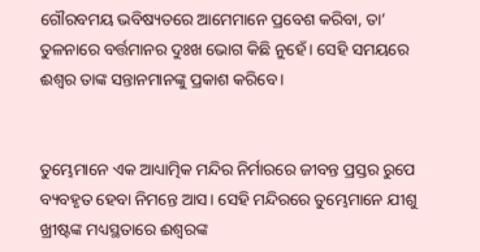ଗୌରବମୟ ଭବିଷ୍ୟତରେ ଆମେମାନେ ପ୍ରବେଶ କରିବା, ତା’ ତୁଳନାରେ ବର୍ତ୍ତମାନର ଦୁଃଖ ଭୋଗ କିଛି ନୁହେଁ। ସେହି ସମୟରେ ଈଶ୍ୱର ତାଙ୍କ ସନ୍ତାନମାନଙ୍କୁ ପ୍ରକାଶ କରିବେ।


ତୁମ୍ଭେମାନେ ଏକ ଆଧ୍ୟାତ୍ମିକ ମନ୍ଦିର ନିର୍ମାରରେ ଜୀବନ୍ତ ପ୍ରସ୍ତର ରୁପେ ବ୍ୟବହୃତ ହେବା ନିମନ୍ତେ ଆସ। ସେହି ମନ୍ଦିରରେ ତୁମ୍ଭେମାନେ ଯୀଶୁ ଖ୍ରୀଷ୍ଟଙ୍କ ମଧ୍ୟସ୍ଥତାରେ ଈଶ୍ୱରଙ୍କ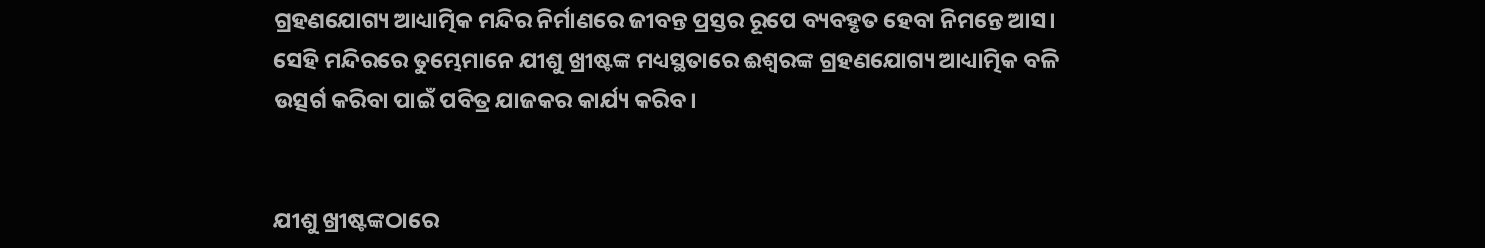ଗ୍ରହଣଯୋଗ୍ୟ ଆଧ୍ୟାତ୍ମିକ ମନ୍ଦିର ନିର୍ମାଣରେ ଜୀବନ୍ତ ପ୍ରସ୍ତର ରୂପେ ବ୍ୟବହୃତ ହେବା ନିମନ୍ତେ ଆସ। ସେହି ମନ୍ଦିରରେ ତୁମ୍ଭେମାନେ ଯୀଶୁ ଖ୍ରୀଷ୍ଟଙ୍କ ମଧ୍ୟସ୍ଥତାରେ ଈଶ୍ୱରଙ୍କ ଗ୍ରହଣଯୋଗ୍ୟ ଆଧ୍ୟାତ୍ମିକ ବଳି ଉତ୍ସର୍ଗ କରିବା ପାଇଁ ପବିତ୍ର ଯାଜକର କାର୍ଯ୍ୟ କରିବ।


ଯୀଶୁ ଖ୍ରୀଷ୍ଟଙ୍କଠାରେ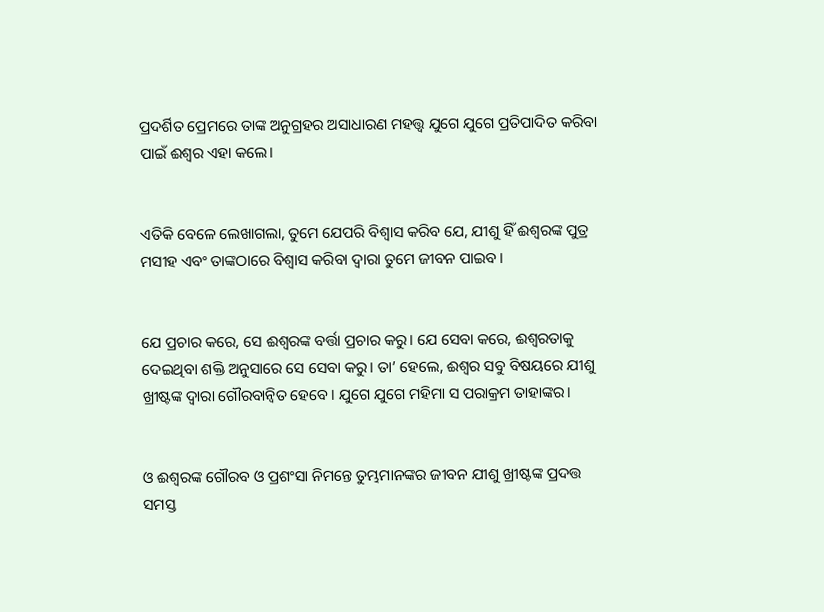ପ୍ରଦର୍ଶିତ ପ୍ରେମରେ ତାଙ୍କ ଅନୁଗ୍ରହର ଅସାଧାରଣ ମହତ୍ତ୍ୱ ଯୁଗେ ଯୁଗେ ପ୍ରତିପାଦିତ କରିବା ପାଇଁ ଈଶ୍ୱର ଏହା କଲେ।


ଏତିକି ବେଳେ ଲେଖାଗଲା, ତୁମେ ଯେପରି ବିଶ୍ୱାସ କରିବ ଯେ, ଯୀଶୁ ହିଁ ଈଶ୍ୱରଙ୍କ ପୁତ୍ର ମସୀହ ଏବଂ ତାଙ୍କଠାରେ ବିଶ୍ୱାସ କରିବା ଦ୍ୱାରା ତୁମେ ଜୀବନ ପାଇବ।


ଯେ ପ୍ରଚାର କରେ, ସେ ଈଶ୍ୱରଙ୍କ ବର୍ତ୍ତା ପ୍ରଚାର କରୁ। ଯେ ସେବା କରେ, ଈଶ୍ୱରତାକୁ ଦେଇଥିବା ଶକ୍ତି ଅନୁସାରେ ସେ ସେବା କରୁ। ତା’ ହେଲେ, ଈଶ୍ୱର ସବୁ ବିଷୟରେ ଯୀଶୁ ଖ୍ରୀଷ୍ଟଙ୍କ ଦ୍ୱାରା ଗୌରବାନ୍ୱିତ ହେବେ। ଯୁଗେ ଯୁଗେ ମହିମା ସ ପରାକ୍ରମ ତାହାଙ୍କର।


ଓ ଈଶ୍ୱରଙ୍କ ଗୌରବ ଓ ପ୍ରଶଂସା ନିମନ୍ତେ ତୁମ୍ଭମାନଙ୍କର ଜୀବନ ଯୀଶୁ ଖ୍ରୀଷ୍ଟଙ୍କ ପ୍ରଦତ୍ତ ସମସ୍ତ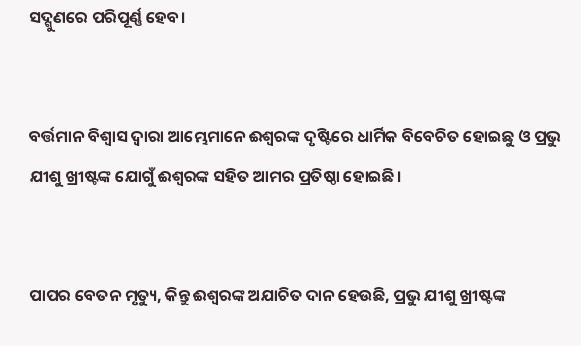ସଦ୍ଗୁଣରେ ପରିପୂର୍ଣ୍ଣ ହେବ।


ବର୍ତ୍ତମାନ ବିଶ୍ୱାସ ଦ୍ୱାରା ଆମ୍ଭେମାନେ ଈଶ୍ୱରଙ୍କ ଦୃଷ୍ଟିରେ ଧାର୍ମିକ ବିବେଚିତ ହୋଇଛୁ ଓ ପ୍ରଭୁ ଯୀଶୁ ଖ୍ରୀଷ୍ଟଙ୍କ ଯୋଗୁଁ ଈଶ୍ୱରଙ୍କ ସହିତ ଆମର ପ୍ରତିଷ୍ଠା ହୋଇଛି।


ପାପର ବେତନ ମୃତ୍ୟୁ, କିନ୍ତୁ ଈଶ୍ୱରଙ୍କ ଅଯାଚିତ ଦାନ ହେଉଛି, ପ୍ରଭୁ ଯୀଶୁ ଖ୍ରୀଷ୍ଟଙ୍କ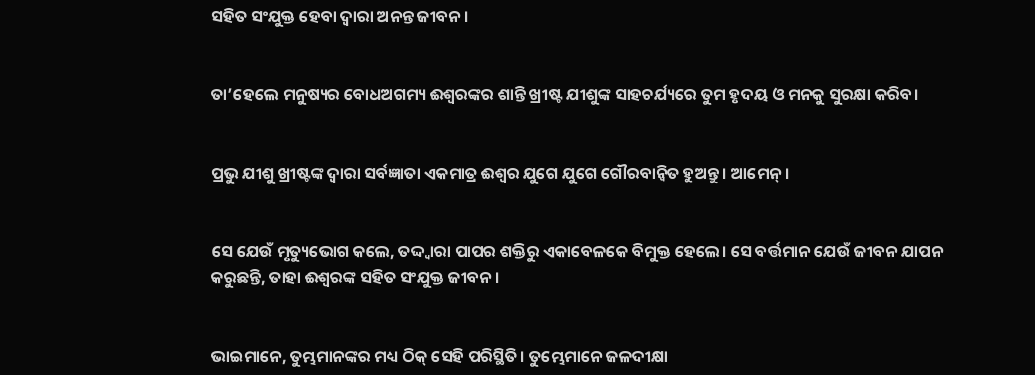ସହିତ ସଂଯୁକ୍ତ ହେବା ଦ୍ୱାରା ଅନନ୍ତ ଜୀବନ।


ତା’ହେଲେ ମନୁଷ୍ୟର ବୋଧଅଗମ୍ୟ ଈଶ୍ୱରଙ୍କର ଶାନ୍ତି ଖ୍ରୀଷ୍ଟ ଯୀଶୁଙ୍କ ସାହଚର୍ଯ୍ୟରେ ତୁମ ହୃଦୟ ଓ ମନକୁ ସୁରକ୍ଷା କରିବ।


ପ୍ରଭୁ ଯୀଶୁ ଖ୍ରୀଷ୍ଟଙ୍କ ଦ୍ୱାରା ସର୍ବଜ୍ଞାତା ଏକମାତ୍ର ଈଶ୍ୱର ଯୁଗେ ଯୁଗେ ଗୌରବାନ୍ୱିତ ହୁଅନ୍ତୁ। ଆମେନ୍।


ସେ ଯେଉଁ ମୃତ୍ୟୁଭୋଗ କଲେ, ତଦ୍ଦ୍ୱାରା ପାପର ଶକ୍ତିରୁ ଏକାବେଳକେ ବିମୁକ୍ତ ହେଲେ। ସେ ବର୍ତ୍ତମାନ ଯେଉଁ ଜୀବନ ଯାପନ କରୁଛନ୍ତି, ତାହା ଈଶ୍ୱରଙ୍କ ସହିତ ସଂଯୁକ୍ତ ଜୀବନ।


ଭାଇମାନେ, ତୁମ୍ଭମାନଙ୍କର ମଧ୍ୟ ଠିକ୍ ସେହି ପରିସ୍ଥିତି। ତୁମ୍ଭେମାନେ ଜଳଦୀକ୍ଷା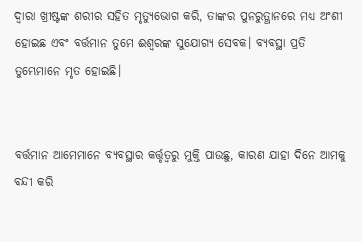ଦ୍ୱାରା ଖ୍ରୀଷ୍ଟଙ୍କ ଶରୀର ସହିତ ମୃତ୍ୟୁଭୋଗ କରି, ତାଙ୍କର ପୁନରୁତ୍ଥାନରେ ମଧ୍ୟ ଅଂଶୀ ହୋଇଛ ଏବଂ ବର୍ତ୍ତମାନ ତୁମେ ଈଶ୍ୱରଙ୍କ ସୁଯୋଗ୍ୟ ସେବକ। ବ୍ୟବସ୍ଥା ପ୍ରତି ତୁମ୍ଭେମାନେ ମୃତ ହୋଇଛି।


ବର୍ତ୍ତମାନ ଆମେମାନେ ବ୍ୟବସ୍ଥାର କର୍ତ୍ତୃତ୍ୱରୁ ମୁକ୍ତି ପାଉଛୁ, କାରଣ ଯାହା ଦିନେ ଆମକୁ ବନ୍ଦୀ କରି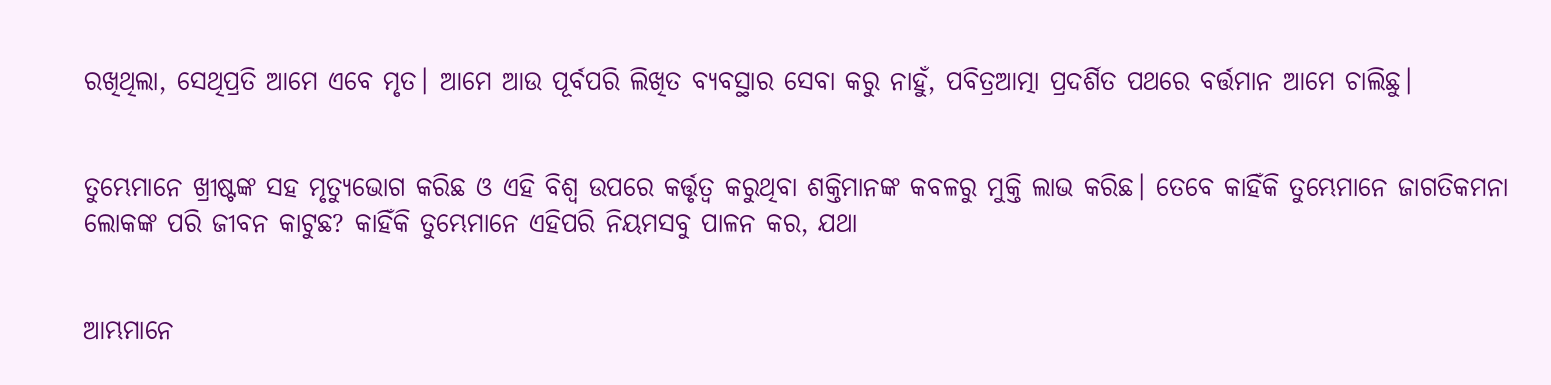ରଖିଥିଲା, ସେଥିପ୍ରତି ଆମେ ଏବେ ମୃତ। ଆମେ ଆଉ ପୂର୍ବପରି ଲିଖିତ ବ୍ୟବସ୍ଥାର ସେବା କରୁ ନାହୁଁ, ପବିତ୍ରଆତ୍ମା ପ୍ରଦର୍ଶିତ ପଥରେ ବର୍ତ୍ତମାନ ଆମେ ଚାଲିଛୁ।


ତୁମ୍ଭେମାନେ ଖ୍ରୀଷ୍ଟଙ୍କ ସହ ମୃତ୍ୟୁଭୋଗ କରିଛ ଓ ଏହି ବିଶ୍ୱ ଉପରେ କର୍ତ୍ତୃତ୍ୱ କରୁଥିବା ଶକ୍ତିମାନଙ୍କ କବଳରୁ ମୁକ୍ତି ଲାଭ କରିଛ। ତେବେ କାହିଁକି ତୁମ୍ଭେମାନେ ଜାଗତିକମନା ଲୋକଙ୍କ ପରି ଜୀବନ କାଟୁଛ? କାହିଁକି ତୁମ୍ଭେମାନେ ଏହିପରି ନିୟମସବୁ ପାଳନ କର, ଯଥା


ଆମ୍ଭମାନେ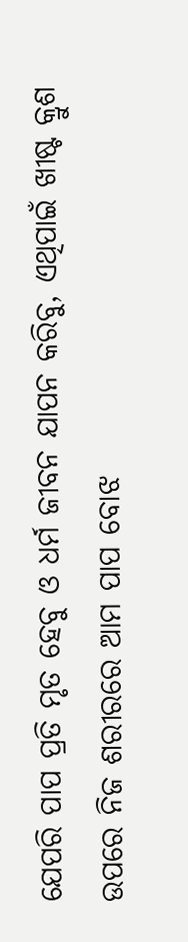ଯେପରି ପାପ ପ୍ରତି ମୃତ ହେବୁ ଓ ଧର୍ମ ଜୀବନ ଯାପନ କରିବୁ, ଏଥିପାଇଁ ଖୀଷ୍ଟ କ୍ରୁଶ ଉପରେ ନିଜ ଶରୀରରେ ଆମ ପାପ ବୋଝ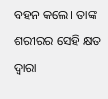ବହନ କଲେ। ତାଙ୍କ ଶରୀରର ସେହି କ୍ଷତ ଦ୍ୱାରା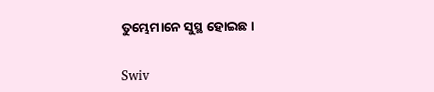ତୁମ୍ଭେମାନେ ସୁସ୍ଥ ହୋଇଛ।


Swiv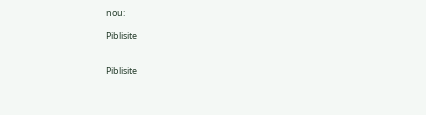nou:

Piblisite


Piblisite